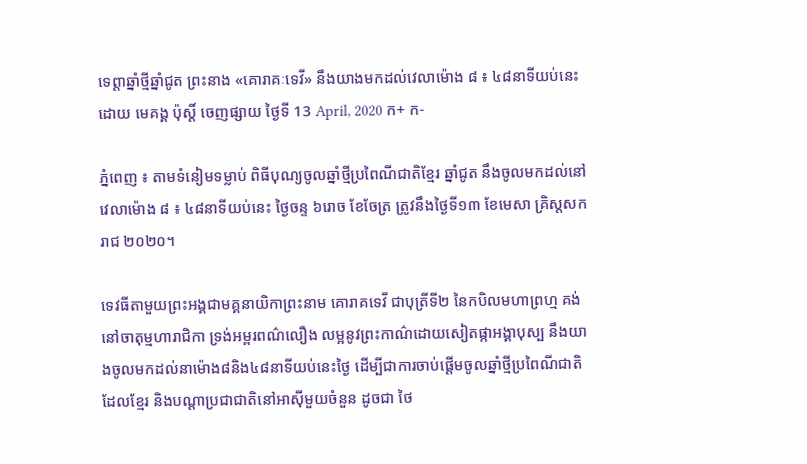ទេព្តាឆ្នាំថ្មីឆ្នាំជូត ព្រះនាង «គោរាគៈទេវី» នឹងយាងមកដល់វេលាម៉ោង ៨ ៖ ៤៨នាទីយប់នេះ
ដោយ មេគង្គ ប៉ុស្តិ៍ ចេញផ្សាយ ថ្ងៃទី 13 April, 2020 ក+ ក-

ភ្នំពេញ ៖ តាមទំនៀមទម្លាប់ ពិធីបុណ្យចូលឆ្នាំថ្មីប្រពៃណីជាតិខ្មែរ ឆ្នាំជូត នឹងចូលមកដល់នៅវេលាម៉ោង ៨ ៖ ៤៨នាទីយប់នេះ ថ្ងៃចន្ទ ៦រោច ខែចែត្រ ត្រូវនឹងថ្ងៃទី១៣ ខែមេសា គ្រិស្តសករាជ ២០២០។

ទេវធីតាមួយព្រះអង្គជាមគ្គនាយិកាព្រះនាម គោរាគទេវី ជាបុត្រីទី២ នៃកបិលមហាព្រហ្ម គង់នៅចាតុម្មហារាជិកា ទ្រង់អម្ពរពណ៌លឿង លម្អនូវព្រះកាណ៌ដោយសៀតផ្កាអង្គាបុស្ប នឹងយាងចូលមកដល់នាម៉ោង៨និង៤៨នាទីយប់នេះថ្ងៃ ដើម្បីជាការចាប់ផ្តើមចូលឆ្នាំថ្មីប្រពៃណីជាតិ ដែលខ្មែរ និងបណ្តាប្រជាជាតិនៅអាស៊ីមួយចំនួន ដូចជា ថៃ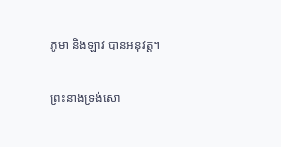ភូមា និងឡាវ បានអនុវត្ត។

ព្រះនាងទ្រង់សោ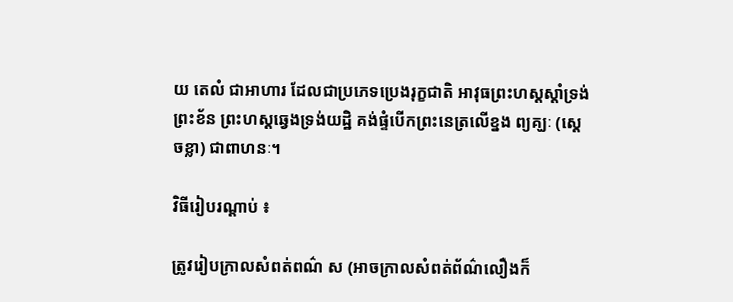យ តេលំ ជាអាហារ ដែលជាប្រភេទប្រេងរុក្ខជាតិ អាវុធព្រះហស្តស្តាំទ្រង់ព្រះខ័ន ព្រះហស្តឆ្វេងទ្រង់យដ្ឋិ គង់ផ្ទំបើកព្រះនេត្រលើខ្នង ព្យគ្ឃៈ (ស្តេចខ្លា) ជាពាហនៈ។

វិធីរៀបរណ្តាប់ ៖

ត្រូវរៀបក្រាលសំពត់ពណ៌ ស (អាចក្រាលសំពត់ព័ណ៌លឿងក៏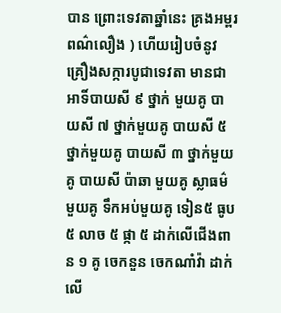បាន ព្រោះទេវតាឆ្នាំនេះ គ្រងអម្ពរពណ៌លឿង ) ហើយរៀបចំនូវគ្រឿងសក្ការបូជាទេវតា មានជាអាទិ៍បាយសី ៩ ថ្នាក់ មួយគូ បាយសី ៧ ថ្នាក់មួយគូ បាយសី ៥ ថ្នាក់មួយគូ បាយសី ៣ ថ្នាក់មួយគូ បាយសី ប៉ាឆា មួយគូ ស្លាធម៌មួយគូ ទឹកអប់មួយគូ ទៀន៥ ធូប ៥ លាច ៥ ផ្កា ៥ ដាក់លើជើងពាន ១ គូ ចេកនួន ចេកណាំវ៉ា ដាក់លើ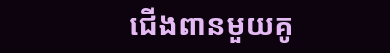ជើងពានមួយគូ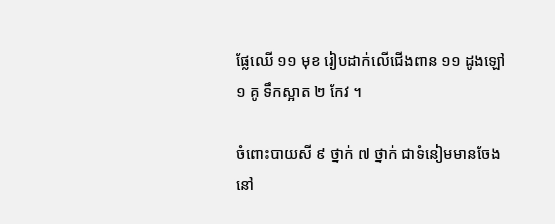ផ្លែឈើ ១១ មុខ រៀបដាក់លើជើងពាន ១១ ដូងឡៅ ១ គូ ទឹកស្អាត ២ កែវ ។

ចំពោះបាយសី ៩ ថ្នាក់ ៧ ថ្នាក់ ជាទំនៀមមានចែងនៅ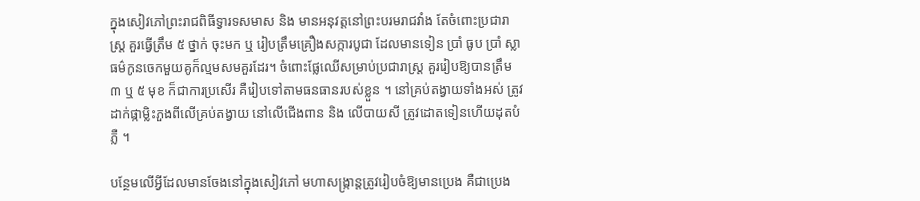ក្នុងសៀវភៅព្រះរាជពិធីទ្វារទសមាស និង មានអនុវត្តនៅព្រះបរមរាជវាំង តែចំពោះប្រជារាស្ត្រ គួរធ្វើត្រឹម ៥ ថ្នាក់ ចុះមក ឬ រៀបត្រឹមគ្រឿងសក្ការបូជា ដែលមានទៀន ប្រាំ ធូប ប្រាំ ស្លាធម៌កូនចេកមួយគូក៏ល្មមសមគួរដែរ។ ចំពោះផ្លែឈើសម្រាប់ប្រជារាស្ត្រ គួររៀបឱ្យបានត្រឹម ៣ ឬ ៥ មុខ ក៏ជាការប្រសើរ គឺរៀបទៅតាមធនធានរបស់ខ្លួន ។ នៅគ្រប់តង្វាយទាំងអស់ ត្រូវដាក់ផ្កាម្លិះភួងពីលើគ្រប់តង្វាយ នៅលើជើងពាន និង លើបាយសី ត្រូវដោតទៀនហើយដុតបំភ្លឺ ។

បន្ថែមលើអ្វីដែលមានចែងនៅក្នុងសៀវភៅ មហាសង្ក្រាន្តត្រូវរៀបចំឱ្យមានប្រេង គឺជាប្រេង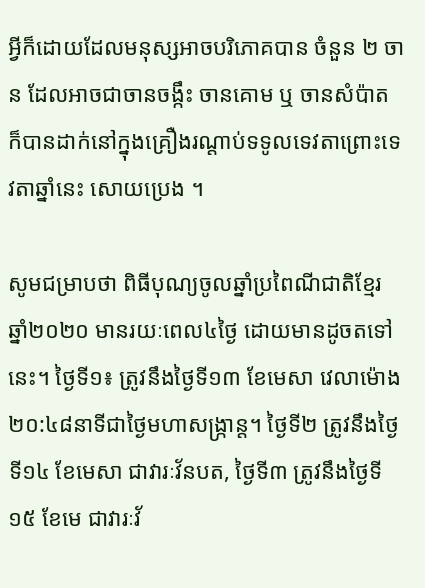អ្វីក៏ដោយដែលមនុស្សអាចបរិភោគបាន ចំនួន ២ ចាន ដែលអាចជាចានចង្កឹះ ចានគោម ឬ ចានសំប៉ាត ក៏បានដាក់នៅក្នុងគ្រឿងរណ្តាប់ទទូលទេវតាព្រោះទេវតាឆ្នាំនេះ សោយប្រេង ។

សូមជម្រាបថា ពិធីបុណ្យចូលឆ្នាំប្រពៃណីជាតិខ្មែរ ឆ្នាំ២០២០ មានរយៈពេល៤ថ្ងៃ ដោយមានដូចតទៅនេះ។ ថ្ងៃទី១៖ ត្រូវនឹងថ្ងៃទី១៣ ខែមេសា វេលាម៉ោង២០:៤៨នាទីជាថ្ងៃមហាសង្ក្រាន្ត។ ថ្ងៃទី២ ត្រូវនឹងថ្ងៃទី១៤ ខែមេសា ជាវារៈវ័នបត, ថ្ងៃទី៣ ត្រូវនឹងថ្ងៃទី១៥ ខែមេ ជាវារៈវ័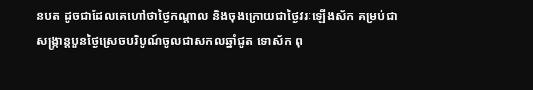នបត ដូចជាដែលគេហៅថាថ្ងៃកណ្តាល និងចុងក្រោយជាថ្ងៃវរៈឡើងស័ក គម្រប់ជាសង្ក្រាន្តបួនថ្ងៃស្រេចបរិបូណ៍ចូលជាសកលឆ្នាំជូត ទោស័ក ពុ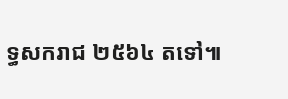ទ្ធសករាជ ២៥៦៤ តទៅ៕